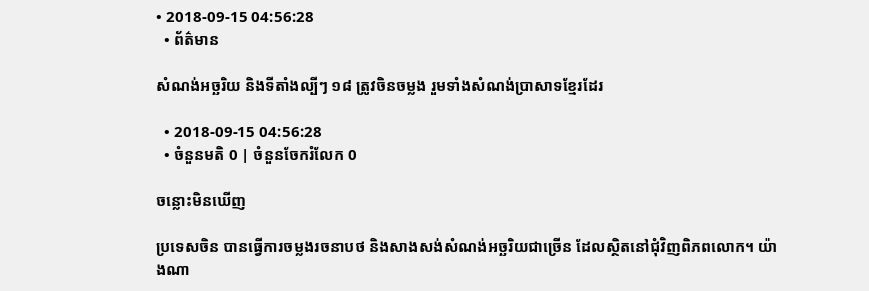• 2018-09-15 04:56:28
  • ព័ត៌មាន

សំណង់អច្ឆរិយ និងទីតាំងល្បីៗ ១៨ ត្រូវចិនចម្លង រួមទាំងសំណង់ប្រាសាទខ្មែរដែរ

  • 2018-09-15 04:56:28
  • ចំនួនមតិ 0 | ចំនួនចែករំលែក 0

ចន្លោះមិនឃើញ

ប្រទេសចិន បានធ្វើការចម្លងរចនាបថ និងសាងសង់សំណង់អច្ឆរិយជាច្រើន ដែលស្ថិតនៅជុំវិញពិភពលោក។ យ៉ាងណា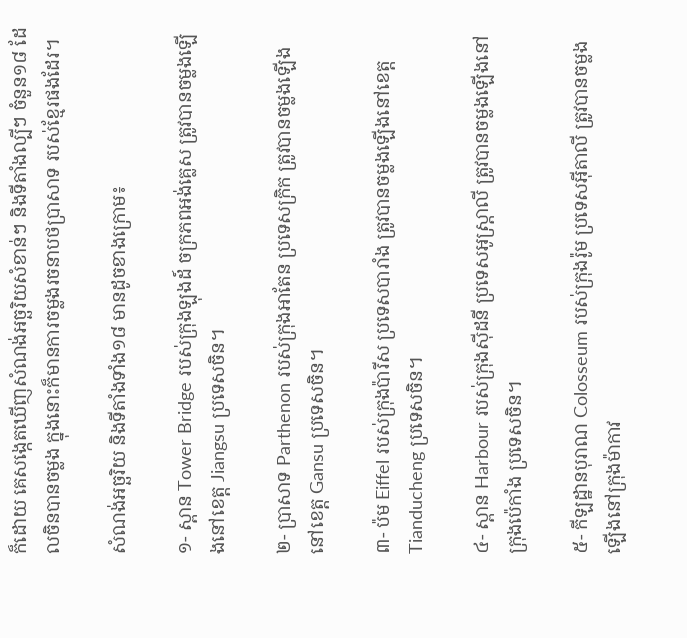ក៏ដោយ គេសង្កេតឃើញសំណង់អច្ឆរិយសំខាន់ៗ និងទីតាំងល្បីៗ ចំនួន១៨ ដែលចិនបានចម្លង ក្នុងនោះក៏មានការចម្លងរចនាបថប្រាសាទ របស់ខ្មែរផងដែរ។

សំណង់អច្ឆរិយ និងទីតាំងទាំង១៨ មានដូចខាងក្រោម៖

១- ស្ពាន Tower Bridge របស់ក្រុងឡុងដ៍ ចក្រភពអង់គ្លេស ត្រូវបានចម្លងឡើងនៅខេត្ត Jiangsu ប្រទេសចិន។

២- ប្រាសាទ Parthenon របស់ក្រុងអាតែន ប្រទេសក្រិក ត្រូវបានចម្លងឡើងនៅខេត្ត Gansu ប្រទេសចិន។

៣- ប៉ម Eiffel របស់ក្រុងប៉ារីស ប្រទេសបារាំង ត្រូវបានចម្លងឡើងនៅខេត្ត Tianducheng ប្រទេសចិន។

៤- ស្ពាន Harbour របស់ក្រុងស៊ីដនី ប្រទេសអូស្ត្រាលី ត្រូវបានចម្លងឡើងនៅក្រុងប៉េកាំង ប្រទេសចិន។

៥- កីឡដ្ឋានបុរាណ Colosseum របស់ក្រុងរ៉ូម ប្រទេសអ៊ីតាលី ត្រូវបានចម្លងឡើងនៅក្រុងម៉ាកាវ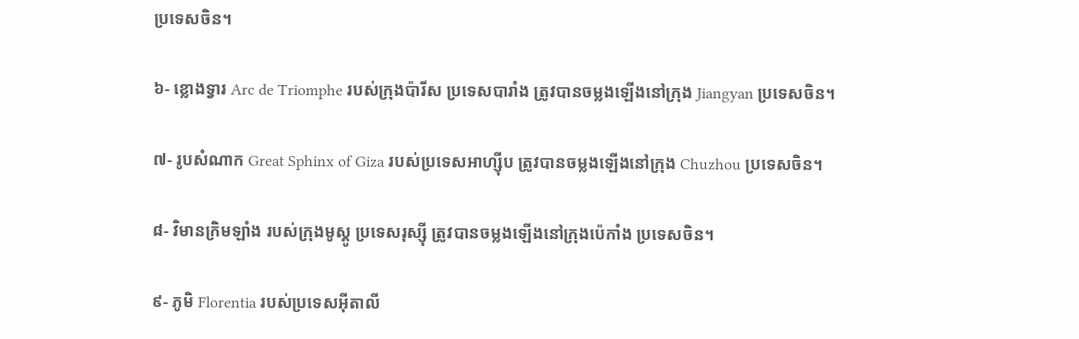ប្រទេសចិន។

៦- ខ្លោងទ្វារ Arc de Triomphe របស់ក្រុងប៉ារីស ប្រទេសបារាំង ត្រូវបានចម្លងឡើងនៅក្រុង Jiangyan ប្រទេសចិន។

៧- រូបសំណាក Great Sphinx of Giza របស់ប្រទេសអាហ្ស៊ីប ត្រូវបានចម្លងឡើងនៅក្រុង Chuzhou ប្រទេសចិន។

៨- វិមានក្រិមឡាំង របស់ក្រុងមូស្គូ ប្រទេសរុស្ស៊ី ត្រូវបានចម្លងឡើងនៅក្រុងប៉េកាំង ប្រទេសចិន។

៩- ភូមិ Florentia របស់ប្រទេសអ៊ីតាលី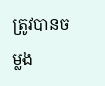ត្រូវបានចម្លង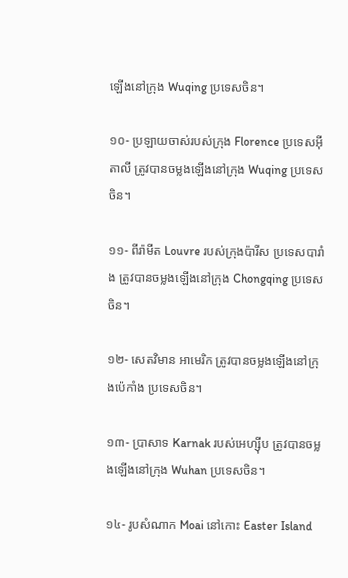ឡើងនៅក្រុង Wuqing ប្រទេសចិន។

១០- ប្រឡាយចាស់របស់ក្រុង Florence ប្រទេសអ៊ីតាលី ត្រូវបានចម្លងឡើងនៅក្រុង Wuqing ប្រទេសចិន។

១១- ពីរ៉ាមីត Louvre របស់ក្រុងប៉ារីស ប្រទេសបារាំង ត្រូវបានចម្លងឡើងនៅក្រុង Chongqing ប្រទេសចិន។

១២- សេតវិមាន អាមេរិក ត្រូវបានចម្លងឡើងនៅក្រុងប៉េកាំង ប្រទេសចិន។

១៣- ប្រាសាទ Karnak របស់អេហ្ស៊ីប ត្រូវបានចម្លងឡើងនៅក្រុង Wuhan ប្រទេសចិន។

១៤- រូបសំណាក Moai នៅកោះ Easter Island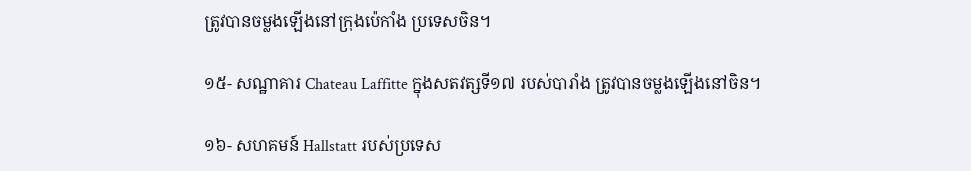ត្រូវបានចម្លងឡើងនៅក្រុងប៉េកាំង ប្រទេសចិន។

១៥- សណ្ឋាគារ Chateau Laffitte ក្នុងសតវត្សទី១៧ របស់បារាំង ត្រូវបានចម្លងឡើងនៅចិន។

១៦- សហគមន៍ Hallstatt របស់ប្រទេស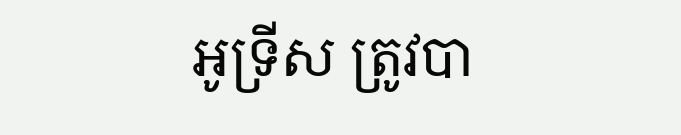អូទ្រីស ត្រូវបា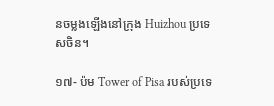នចម្លងឡើងនៅក្រុង Huizhou ប្រទេសចិន។

១៧- ប៉ម Tower of Pisa របស់ប្រទេ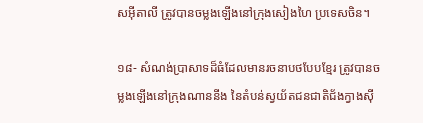សអ៊ីតាលី ត្រូវបានចម្លងឡើងនៅក្រុងសៀងហៃ ប្រទេសចិន។

១៨- សំណង់ប្រាសាទដ៏ធំដែលមានរចនាបថបែបខ្មែរ ត្រូវបានចម្លងឡើងនៅក្រុងណាននីង នៃតំបន់ស្វយ័តជនជាតិជ័ងក្វាងស៊ី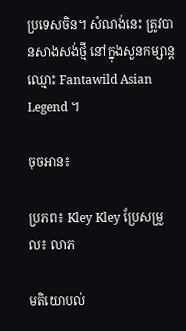ប្រទេសចិន។ សំណង់នេះ ត្រូវបានសាងសង់ថ្មី នៅក្នុងសួនកម្សាន្ត ឈ្មោះ Fantawild Asian Legend ។

ចុចអាន៖

ប្រភព៖ Kley Kley ប្រែសម្រួល៖ លាភ

មតិយោបល់